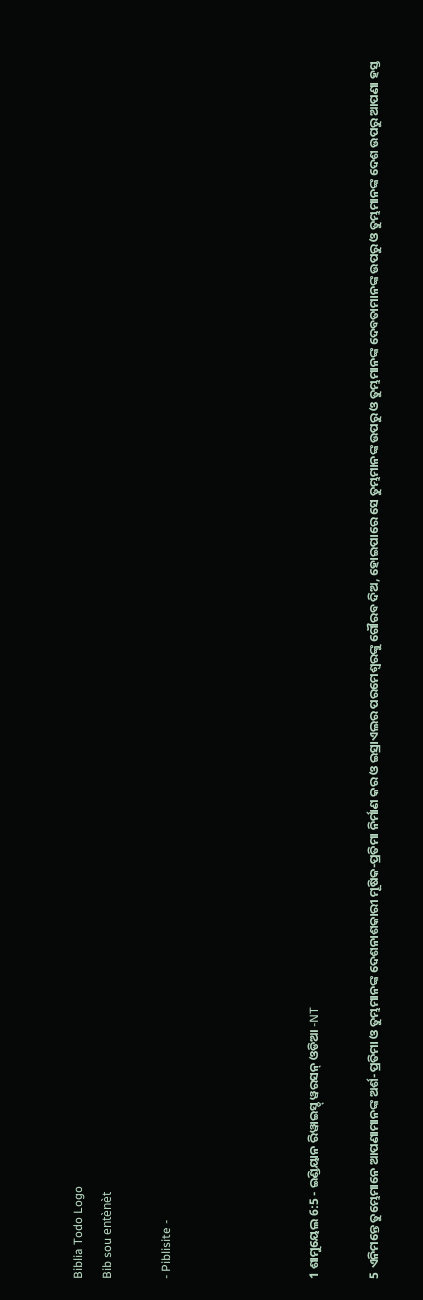Biblia Todo Logo
Bib sou entènèt

- Piblisite -




1 ଶାମୁୟେଲ 6:5 - ଇଣ୍ଡିୟାନ ରିୱାଇସ୍ଡ୍ ୱରସନ୍ ଓଡିଆ -NT

5 ଏନିମନ୍ତେ ତୁମ୍ଭେମାନେ ଆପଣାମାନଙ୍କ ଅର୍ଶ-ପ୍ରତିମା ଓ ତୁମ୍ଭମାନଙ୍କ ଦେଶନାଶକାରୀ ମୂଷିକ-ପ୍ରତିମା ନିର୍ମାଣ କର ଓ ଇସ୍ରାଏଲର ପରମେଶ୍ୱରଙ୍କୁ ଗୌରବ ଦିଅ, ହୋଇପାରେ ସେ ତୁମ୍ଭମାନଙ୍କ ଉପରୁ ଓ ତୁମ୍ଭମାନଙ୍କ ଦେବତାମାନଙ୍କ ଉପରୁ ଓ ତୁମ୍ଭମାନଙ୍କ ଦେଶ ଉପରୁ ଆପଣା ହସ୍ତ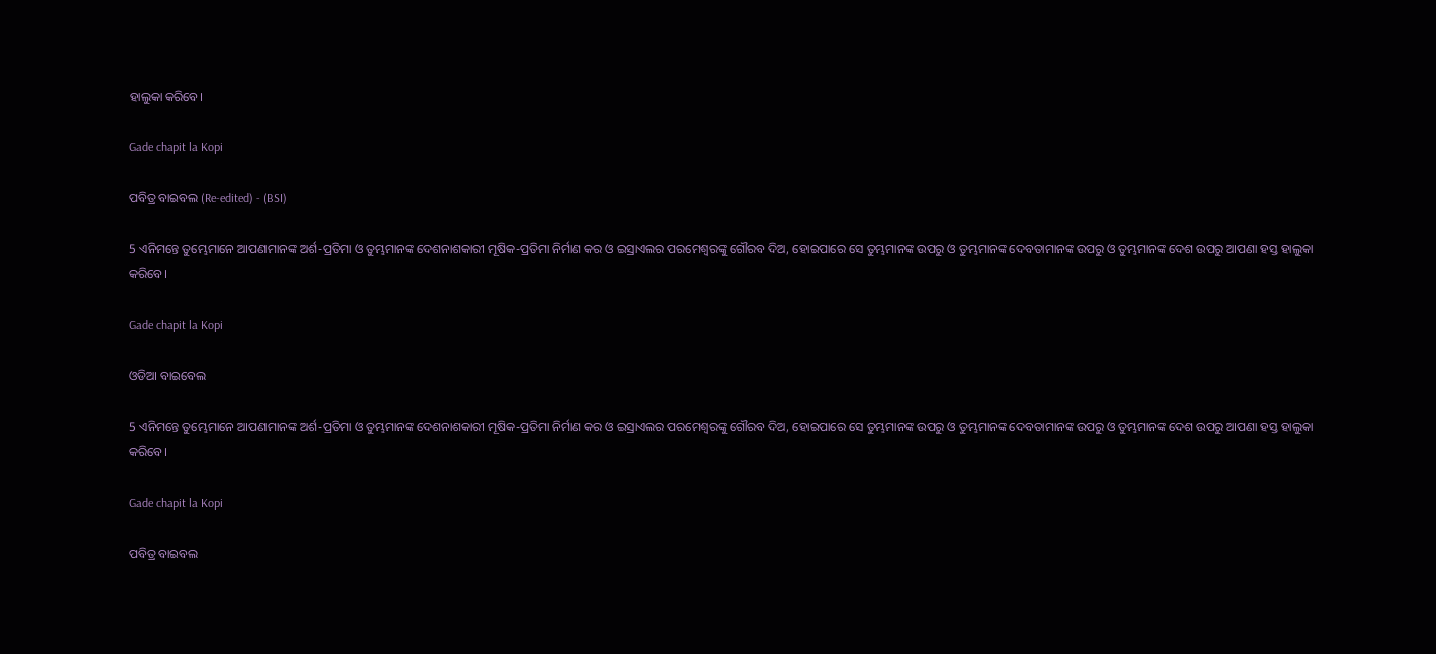ହାଲୁକା କରିବେ।

Gade chapit la Kopi

ପବିତ୍ର ବାଇବଲ (Re-edited) - (BSI)

5 ଏନିମନ୍ତେ ତୁମ୍ଭେମାନେ ଆପଣାମାନଙ୍କ ଅର୍ଶ-ପ୍ରତିମା ଓ ତୁମ୍ଭମାନଙ୍କ ଦେଶନାଶକାରୀ ମୂଷିକ-ପ୍ରତିମା ନିର୍ମାଣ କର ଓ ଇସ୍ରାଏଲର ପରମେଶ୍ଵରଙ୍କୁ ଗୌରବ ଦିଅ, ହୋଇପାରେ ସେ ତୁମ୍ଭମାନଙ୍କ ଉପରୁ ଓ ତୁମ୍ଭମାନଙ୍କ ଦେବତାମାନଙ୍କ ଉପରୁ ଓ ତୁମ୍ଭମାନଙ୍କ ଦେଶ ଉପରୁ ଆପଣା ହସ୍ତ ହାଲୁକା କରିବେ।

Gade chapit la Kopi

ଓଡିଆ ବାଇବେଲ

5 ଏନିମନ୍ତେ ତୁମ୍ଭେମାନେ ଆପଣାମାନଙ୍କ ଅର୍ଶ-ପ୍ରତିମା ଓ ତୁମ୍ଭମାନଙ୍କ ଦେଶନାଶକାରୀ ମୂଷିକ-ପ୍ରତିମା ନିର୍ମାଣ କର ଓ ଇସ୍ରାଏଲର ପରମେଶ୍ୱରଙ୍କୁ ଗୌରବ ଦିଅ, ହୋଇପାରେ ସେ ତୁମ୍ଭମାନଙ୍କ ଉପରୁ ଓ ତୁମ୍ଭମାନଙ୍କ ଦେବତାମାନଙ୍କ ଉପରୁ ଓ ତୁମ୍ଭମାନଙ୍କ ଦେଶ ଉପରୁ ଆପଣା ହସ୍ତ ହାଲୁକା କରିବେ।

Gade chapit la Kopi

ପବିତ୍ର ବାଇବଲ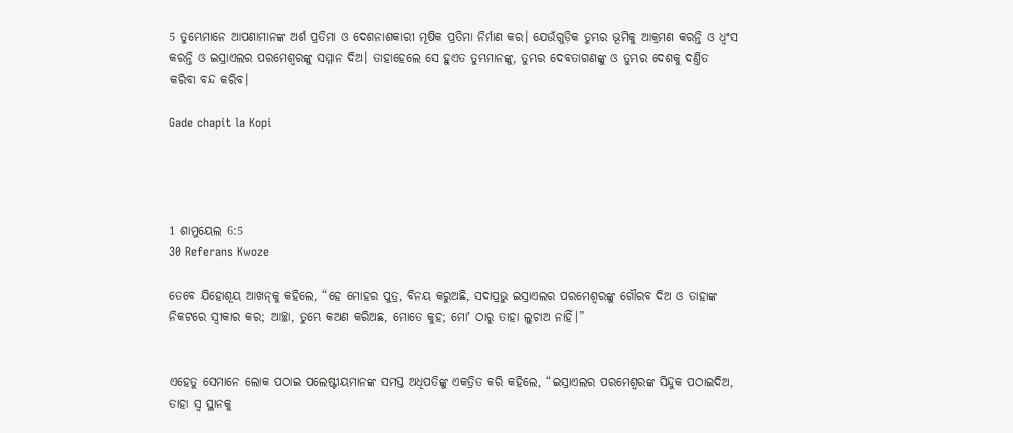5 ତୁମ୍ଭେମାନେ ଆପଣାମାନଙ୍କ ଅର୍ଶ ପ୍ରତିମା ଓ ଦେଶନାଶକାରୀ ମୂଷିକ ପ୍ରତିମା ନିର୍ମାଣ କର। ଯେଉଁଗୁଡ଼ିକ ତୁମ୍ଭର ଭୂମିକୁ ଆକ୍ରମଣ କରନ୍ତି ଓ ଧ୍ୱଂସ କରନ୍ତି ଓ ଇସ୍ରାଏଲର ପରମେଶ୍ୱରଙ୍କୁ ସମ୍ମାନ ଦିଅ। ତାହାହେଲେ ସେ ହୁଏତ ତୁମ୍ଭମାନଙ୍କୁ, ତୁମ୍ଭର ଦେବତାଗଣଙ୍କୁ ଓ ତୁମ୍ଭର ଦେଶକୁ ଦଣ୍ତିତ କରିବା ବନ୍ଦ କରିବ।

Gade chapit la Kopi




1 ଶାମୁୟେଲ 6:5
30 Referans Kwoze

ତେବେ ଯିହୋଶୂୟ ଆଖନ୍‍କୁ କହିଲେ, “ହେ ମୋହର ପୁତ୍ର, ବିନୟ କରୁଅଛି, ସଦାପ୍ରଭୁ ଇସ୍ରାଏଲର ପରମେଶ୍ୱରଙ୍କୁ ଗୌରବ ଦିଅ ଓ ତାହାଙ୍କ ନିକଟରେ ସ୍ୱୀକାର କର; ଆଚ୍ଛା, ତୁମ୍ଭେ କଅଣ କରିଅଛ, ମୋତେ କୁହ; ମୋʼ ଠାରୁ ତାହା ଲୁଚାଅ ନାହିଁ।”


ଏହେତୁ ସେମାନେ ଲୋକ ପଠାଇ ପଲେଷ୍ଟୀୟମାନଙ୍କ ସମସ୍ତ ଅଧିପତିଙ୍କୁ ଏକତ୍ରିତ କରି କହିଲେ, “ଇସ୍ରାଏଲର ପରମେଶ୍ୱରଙ୍କ ସିନ୍ଦୁକ ପଠାଇଦିଅ, ତାହା ସ୍ୱ ସ୍ଥାନକୁ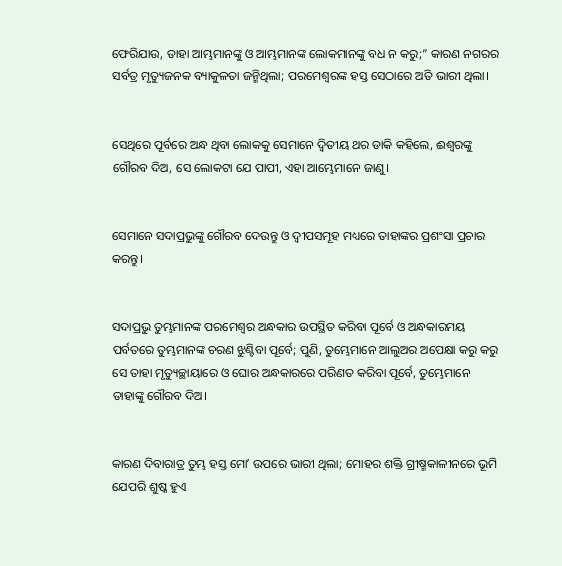ଫେରିଯାଉ, ତାହା ଆମ୍ଭମାନଙ୍କୁ ଓ ଆମ୍ଭମାନଙ୍କ ଲୋକମାନଙ୍କୁ ବଧ ନ କରୁ;” କାରଣ ନଗରର ସର୍ବତ୍ର ମୃତ୍ୟୁଜନକ ବ୍ୟାକୁଳତା ଜନ୍ମିଥିଲା; ପରମେଶ୍ୱରଙ୍କ ହସ୍ତ ସେଠାରେ ଅତି ଭାରୀ ଥିଲା।


ସେଥିରେ ପୂର୍ବରେ ଅନ୍ଧ ଥିବା ଲୋକକୁ ସେମାନେ ଦ୍ୱିତୀୟ ଥର ଡାକି କହିଲେ, ଈଶ୍ବରଙ୍କୁ ଗୌରବ ଦିଅ, ସେ ଲୋକଟା ଯେ ପାପୀ, ଏହା ଆମ୍ଭେମାନେ ଜାଣୁ।


ସେମାନେ ସଦାପ୍ରଭୁଙ୍କୁ ଗୌରବ ଦେଉନ୍ତୁ ଓ ଦ୍ୱୀପସମୂହ ମଧ୍ୟରେ ତାହାଙ୍କର ପ୍ରଶଂସା ପ୍ରଚାର କରନ୍ତୁ।


ସଦାପ୍ରଭୁ ତୁମ୍ଭମାନଙ୍କ ପରମେଶ୍ୱର ଅନ୍ଧକାର ଉପସ୍ଥିତ କରିବା ପୂର୍ବେ ଓ ଅନ୍ଧକାରମୟ ପର୍ବତରେ ତୁମ୍ଭମାନଙ୍କ ଚରଣ ଝୁଣ୍ଟିବା ପୂର୍ବେ; ପୁଣି, ତୁମ୍ଭେମାନେ ଆଲୁଅର ଅପେକ୍ଷା କରୁ କରୁ ସେ ତାହା ମୃତ୍ୟୁଚ୍ଛାୟାରେ ଓ ଘୋର ଅନ୍ଧକାରରେ ପରିଣତ କରିବା ପୂର୍ବେ, ତୁମ୍ଭେମାନେ ତାହାଙ୍କୁ ଗୌରବ ଦିଅ।


କାରଣ ଦିବାରାତ୍ର ତୁମ୍ଭ ହସ୍ତ ମୋʼ ଉପରେ ଭାରୀ ଥିଲା; ମୋହର ଶକ୍ତି ଗ୍ରୀଷ୍ମକାଳୀନରେ ଭୂମି ଯେପରି ଶୁଷ୍କ ହୁଏ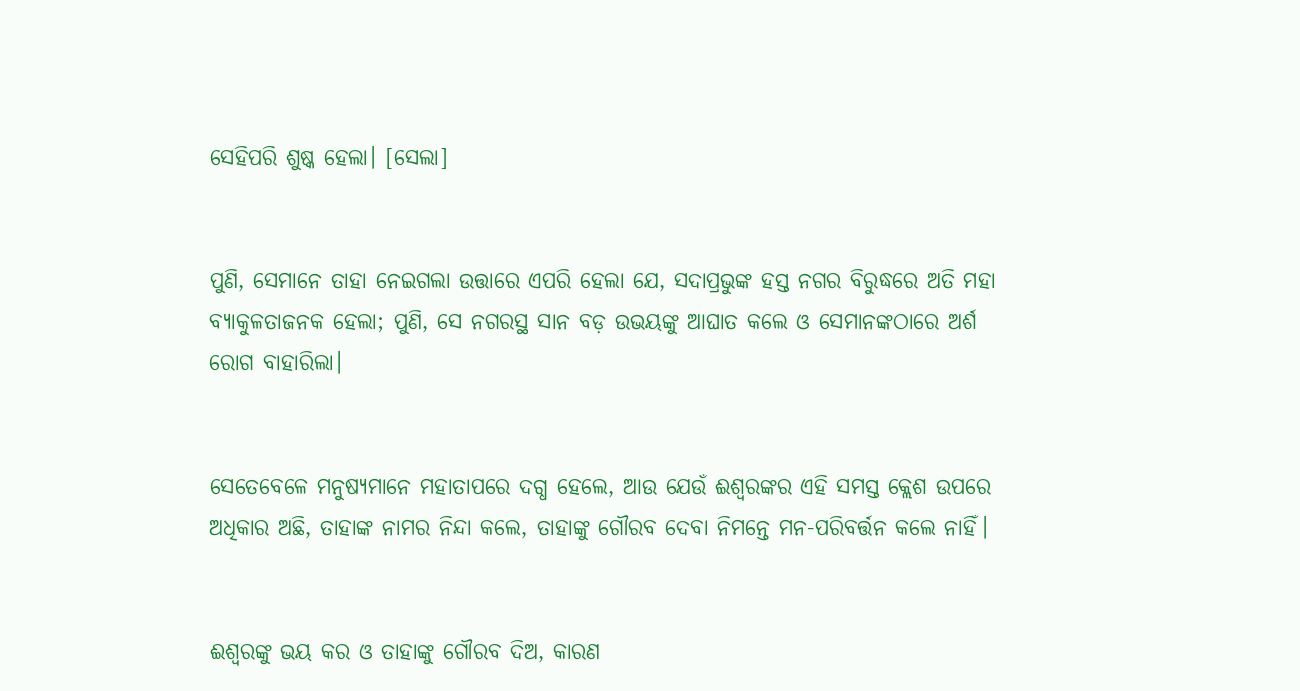ସେହିପରି ଶୁଷ୍କ ହେଲା। [ସେଲା]


ପୁଣି, ସେମାନେ ତାହା ନେଇଗଲା ଉତ୍ତାରେ ଏପରି ହେଲା ଯେ, ସଦାପ୍ରଭୁଙ୍କ ହସ୍ତ ନଗର ବିରୁଦ୍ଧରେ ଅତି ମହା ବ୍ୟାକୁଳତାଜନକ ହେଲା; ପୁଣି, ସେ ନଗରସ୍ଥ ସାନ ବଡ଼ ଉଭୟଙ୍କୁ ଆଘାତ କଲେ ଓ ସେମାନଙ୍କଠାରେ ଅର୍ଶ ରୋଗ ବାହାରିଲା।


ସେତେବେଳେ ମନୁଷ୍ୟମାନେ ମହାତାପରେ ଦଗ୍ଧ ହେଲେ, ଆଉ ଯେଉଁ ଈଶ୍ବରଙ୍କର ଏହି ସମସ୍ତ କ୍ଲେଶ ଉପରେ ଅଧିକାର ଅଛି, ତାହାଙ୍କ ନାମର ନିନ୍ଦା କଲେ, ତାହାଙ୍କୁ ଗୌରବ ଦେବା ନିମନ୍ତେ ମନ-ପରିବର୍ତ୍ତନ କଲେ ନାହିଁ।


ଈଶ୍ବରଙ୍କୁ ଭୟ କର ଓ ତାହାଙ୍କୁ ଗୌରବ ଦିଅ, କାରଣ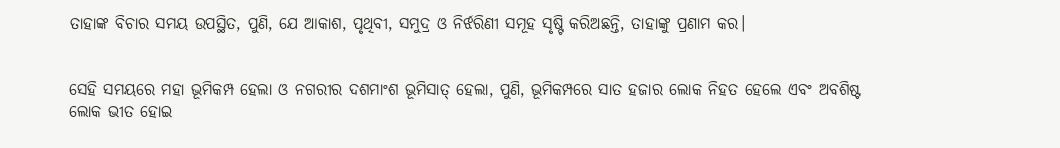ତାହାଙ୍କ ବିଚାର ସମୟ ଉପସ୍ଥିତ, ପୁଣି, ଯେ ଆକାଶ, ପୃଥିବୀ, ସମୁଦ୍ର ଓ ନିର୍ଝରିଣୀ ସମୂହ ସୃଷ୍ଟି କରିଅଛନ୍ତି, ତାହାଙ୍କୁ ପ୍ରଣାମ କର।


ସେହି ସମୟରେ ମହା ଭୂମିକମ୍ପ ହେଲା ଓ ନଗରୀର ଦଶମାଂଶ ଭୂମିସାତ୍‍ ହେଲା, ପୁଣି, ଭୂମିକମ୍ପରେ ସାତ ହଜାର ଲୋକ ନିହତ ହେଲେ ଏବଂ ଅବଶିଷ୍ଟ ଲୋକ ଭୀତ ହୋଇ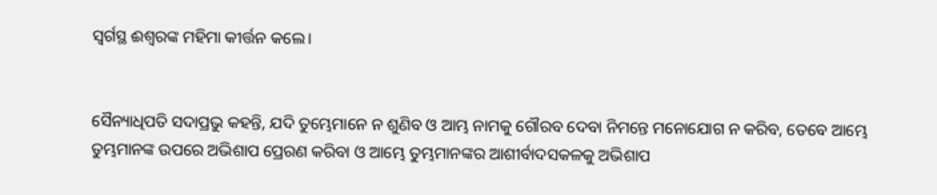ସ୍ୱର୍ଗସ୍ଥ ଈଶ୍ବରଙ୍କ ମହିମା କୀର୍ତ୍ତନ କଲେ।


ସୈନ୍ୟାଧିପତି ସଦାପ୍ରଭୁ କହନ୍ତି, ଯଦି ତୁମ୍ଭେମାନେ ନ ଶୁଣିବ ଓ ଆମ୍ଭ ନାମକୁ ଗୌରବ ଦେବା ନିମନ୍ତେ ମନୋଯୋଗ ନ କରିବ, ତେବେ ଆମ୍ଭେ ତୁମ୍ଭମାନଙ୍କ ଉପରେ ଅଭିଶାପ ପ୍ରେରଣ କରିବା ଓ ଆମ୍ଭେ ତୁମ୍ଭମାନଙ୍କର ଆଶୀର୍ବାଦସକଳକୁ ଅଭିଶାପ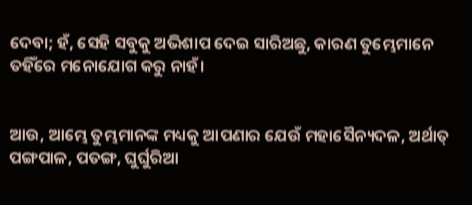ଦେବା; ହଁ, ସେହି ସବୁକୁ ଅଭିଶାପ ଦେଇ ସାରିଅଛୁ, କାରଣ ତୁମ୍ଭେମାନେ ତହିଁରେ ମନୋଯୋଗ କରୁ ନାହଁ।


ଆଉ, ଆମ୍ଭେ ତୁମ୍ଭମାନଙ୍କ ମଧ୍ୟକୁ ଆପଣାର ଯେଉଁ ମହାସୈନ୍ୟଦଳ, ଅର୍ଥାତ୍‍ ପଙ୍ଗପାଳ, ପତଙ୍ଗ, ଘୁର୍ଘୁରିଆ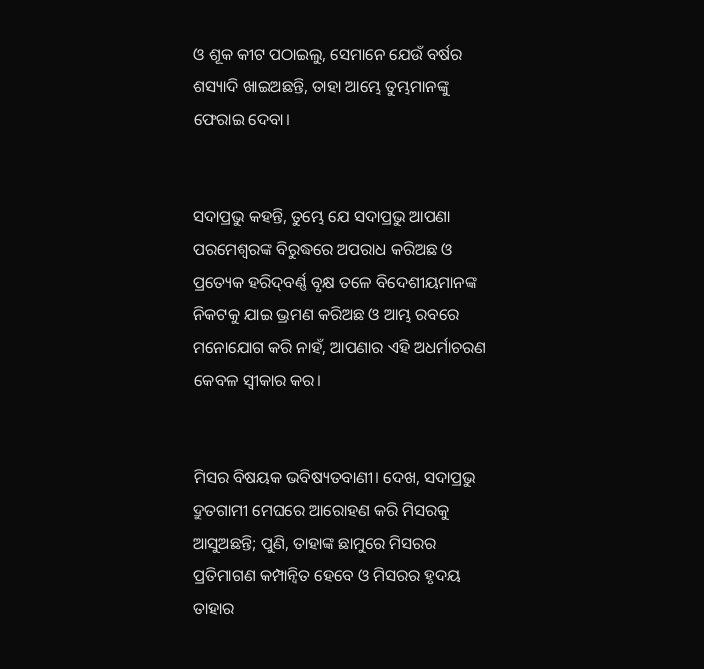ଓ ଶୂକ କୀଟ ପଠାଇଲୁ, ସେମାନେ ଯେଉଁ ବର୍ଷର ଶସ୍ୟାଦି ଖାଇଅଛନ୍ତି, ତାହା ଆମ୍ଭେ ତୁମ୍ଭମାନଙ୍କୁ ଫେରାଇ ଦେବା।


ସଦାପ୍ରଭୁ କହନ୍ତି, ତୁମ୍ଭେ ଯେ ସଦାପ୍ରଭୁ ଆପଣା ପରମେଶ୍ୱରଙ୍କ ବିରୁଦ୍ଧରେ ଅପରାଧ କରିଅଛ ଓ ପ୍ରତ୍ୟେକ ହରିଦ୍‍ବର୍ଣ୍ଣ ବୃକ୍ଷ ତଳେ ବିଦେଶୀୟମାନଙ୍କ ନିକଟକୁ ଯାଇ ଭ୍ରମଣ କରିଅଛ ଓ ଆମ୍ଭ ରବରେ ମନୋଯୋଗ କରି ନାହଁ, ଆପଣାର ଏହି ଅଧର୍ମାଚରଣ କେବଳ ସ୍ୱୀକାର କର।


ମିସର ବିଷୟକ ଭବିଷ୍ୟତବାଣୀ। ଦେଖ, ସଦାପ୍ରଭୁ ଦ୍ରୁତଗାମୀ ମେଘରେ ଆରୋହଣ କରି ମିସରକୁ ଆସୁଅଛନ୍ତି; ପୁଣି, ତାହାଙ୍କ ଛାମୁରେ ମିସରର ପ୍ରତିମାଗଣ କମ୍ପାନ୍ୱିତ ହେବେ ଓ ମିସରର ହୃଦୟ ତାହାର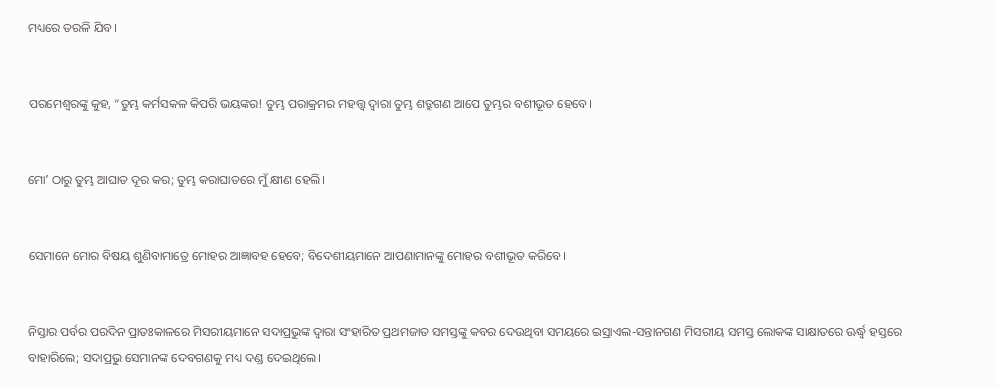ମଧ୍ୟରେ ତରଳି ଯିବ।


ପରମେଶ୍ୱରଙ୍କୁ କୁହ, “ତୁମ୍ଭ କର୍ମସକଳ କିପରି ଭୟଙ୍କର! ତୁମ୍ଭ ପରାକ୍ରମର ମହତ୍ତ୍ୱ ଦ୍ୱାରା ତୁମ୍ଭ ଶତ୍ରୁଗଣ ଆପେ ତୁମ୍ଭର ବଶୀଭୂତ ହେବେ।


ମୋʼ ଠାରୁ ତୁମ୍ଭ ଆଘାତ ଦୂର କର; ତୁମ୍ଭ କରାଘାତରେ ମୁଁ କ୍ଷୀଣ ହେଲି।


ସେମାନେ ମୋର ବିଷୟ ଶୁଣିବାମାତ୍ରେ ମୋହର ଆଜ୍ଞାବହ ହେବେ; ବିଦେଶୀୟମାନେ ଆପଣାମାନଙ୍କୁ ମୋହର ବଶୀଭୂତ କରିବେ।


ନିସ୍ତାର ପର୍ବର ପରଦିନ ପ୍ରାତଃକାଳରେ ମିସରୀୟମାନେ ସଦାପ୍ରଭୁଙ୍କ ଦ୍ୱାରା ସଂହାରିତ ପ୍ରଥମଜାତ ସମସ୍ତଙ୍କୁ କବର ଦେଉଥିବା ସମୟରେ ଇସ୍ରାଏଲ-ସନ୍ତାନଗଣ ମିସରୀୟ ସମସ୍ତ ଲୋକଙ୍କ ସାକ୍ଷାତରେ ଊର୍ଦ୍ଧ୍ୱ ହସ୍ତରେ ବାହାରିଲେ; ସଦାପ୍ରଭୁ ସେମାନଙ୍କ ଦେବଗଣକୁ ମଧ୍ୟ ଦଣ୍ଡ ଦେଇଥିଲେ।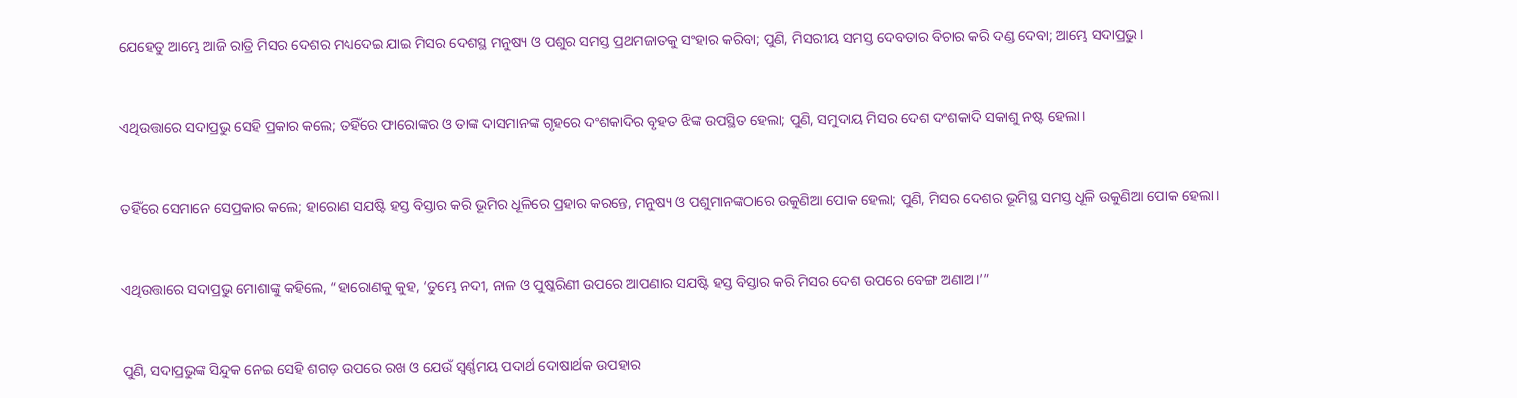ଯେହେତୁ ଆମ୍ଭେ ଆଜି ରାତ୍ରି ମିସର ଦେଶର ମଧ୍ୟଦେଇ ଯାଇ ମିସର ଦେଶସ୍ଥ ମନୁଷ୍ୟ ଓ ପଶୁର ସମସ୍ତ ପ୍ରଥମଜାତକୁ ସଂହାର କରିବା; ପୁଣି, ମିସରୀୟ ସମସ୍ତ ଦେବତାର ବିଚାର କରି ଦଣ୍ଡ ଦେବା; ଆମ୍ଭେ ସଦାପ୍ରଭୁ।


ଏଥିଉତ୍ତାରେ ସଦାପ୍ରଭୁ ସେହି ପ୍ରକାର କଲେ; ତହିଁରେ ଫାରୋଙ୍କର ଓ ତାଙ୍କ ଦାସମାନଙ୍କ ଗୃହରେ ଦଂଶକାଦିର ବୃହତ ଝିଙ୍କ ଉପସ୍ଥିତ ହେଲା; ପୁଣି, ସମୁଦାୟ ମିସର ଦେଶ ଦଂଶକାଦି ସକାଶୁ ନଷ୍ଟ ହେଲା।


ତହିଁରେ ସେମାନେ ସେପ୍ରକାର କଲେ; ହାରୋଣ ସଯଷ୍ଟି ହସ୍ତ ବିସ୍ତାର କରି ଭୂମିର ଧୂଳିରେ ପ୍ରହାର କରନ୍ତେ, ମନୁଷ୍ୟ ଓ ପଶୁମାନଙ୍କଠାରେ ଉକୁଣିଆ ପୋକ ହେଲା; ପୁଣି, ମିସର ଦେଶର ଭୂମିସ୍ଥ ସମସ୍ତ ଧୂଳି ଉକୁଣିଆ ପୋକ ହେଲା।


ଏଥିଉତ୍ତାରେ ସଦାପ୍ରଭୁ ମୋଶାଙ୍କୁ କହିଲେ, “ହାରୋଣକୁ କୁହ, ‘ତୁମ୍ଭେ ନଦୀ, ନାଳ ଓ ପୁଷ୍କରିଣୀ ଉପରେ ଆପଣାର ସଯଷ୍ଟି ହସ୍ତ ବିସ୍ତାର କରି ମିସର ଦେଶ ଉପରେ ବେଙ୍ଗ ଅଣାଅ।’”


ପୁଣି, ସଦାପ୍ରଭୁଙ୍କ ସିନ୍ଦୁକ ନେଇ ସେହି ଶଗଡ଼ ଉପରେ ରଖ ଓ ଯେଉଁ ସ୍ୱର୍ଣ୍ଣମୟ ପଦାର୍ଥ ଦୋଷାର୍ଥକ ଉପହାର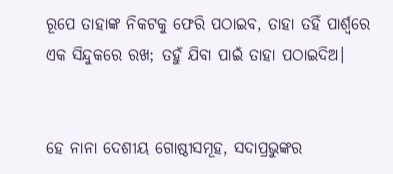ରୂପେ ତାହାଙ୍କ ନିକଟକୁ ଫେରି ପଠାଇବ, ତାହା ତହିଁ ପାର୍ଶ୍ୱରେ ଏକ ସିନ୍ଦୁକରେ ରଖ; ତହୁଁ ଯିବା ପାଇଁ ତାହା ପଠାଇଦିଅ।


ହେ ନାନା ଦେଶୀୟ ଗୋଷ୍ଠୀସମୂହ, ସଦାପ୍ରଭୁଙ୍କର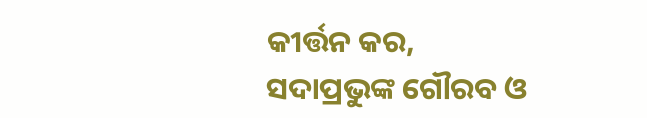କୀର୍ତ୍ତନ କର, ସଦାପ୍ରଭୁଙ୍କ ଗୌରବ ଓ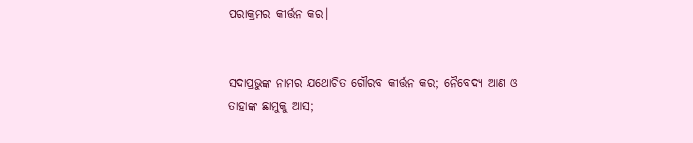ପରାକ୍ରମର କୀର୍ତ୍ତନ କର।


ସଦାପ୍ରଭୁଙ୍କ ନାମର ଯଥୋଚିତ ଗୌରବ କୀର୍ତ୍ତନ କର; ନୈବେଦ୍ୟ ଆଣ ଓ ତାହାଙ୍କ ଛାମୁକୁ ଆସ;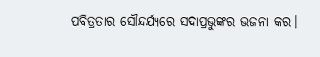ପବିତ୍ରତାର ସୌନ୍ଦର୍ଯ୍ୟରେ ସଦାପ୍ରଭୁଙ୍କର ଭଜନା କର।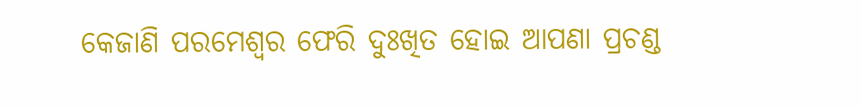କେଜାଣି ପରମେଶ୍ୱର ଫେରି ଦୁଃଖିତ ହୋଇ ଆପଣା ପ୍ରଚଣ୍ଡ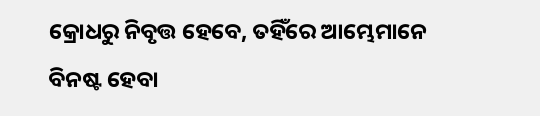କ୍ରୋଧରୁ ନିବୃତ୍ତ ହେବେ, ତହିଁରେ ଆମ୍ଭେମାନେ ବିନଷ୍ଟ ହେବା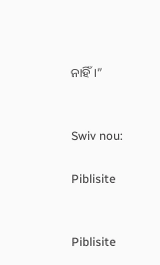ନାହିଁ।”


Swiv nou:

Piblisite


Piblisite